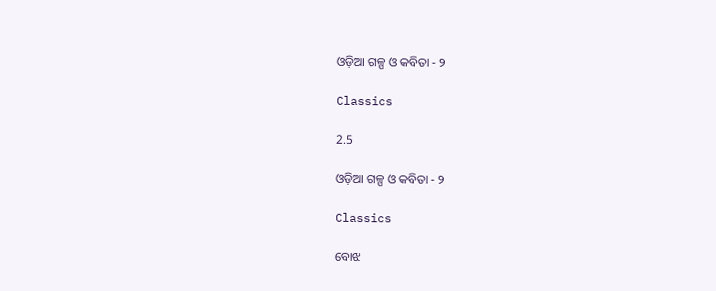ଓଡ଼ିଆ ଗଳ୍ପ ଓ କବିତା - ୨

Classics

2.5

ଓଡ଼ିଆ ଗଳ୍ପ ଓ କବିତା - ୨

Classics

ବୋଝ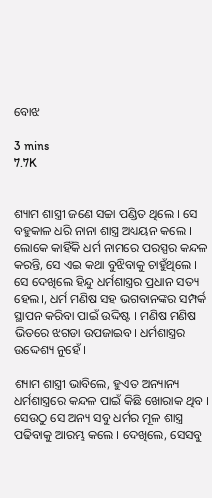ବୋଝ

3 mins
7.7K


ଶ୍ୟାମ ଶାସ୍ତ୍ରୀ ଜଣେ ସଚ୍ଚା ପଣ୍ଡିତ ଥିଲେ । ସେ ବହୁକାଳ ଧରି ନାନା ଶାସ୍ତ୍ର ଅଧ୍ୟୟନ କଲେ । ଲୋକେ କାହିଁକି ଧର୍ମ ନାମରେ ପରସ୍ପର କନ୍ଦଳ କରନ୍ତି, ସେ ଏଇ କଥା ବୁଝିବାକୁ ଚାହୁଁଥିଲେ । ସେ ଦେଖିଲେ ହିନ୍ଦୁ ଧର୍ମଶାସ୍ତ୍ରର ପ୍ରଧାନ ସତ୍ୟ ହେଲ।, ଧର୍ମ ମଣିଷ ସହ ଭଗବାନଙ୍କର ସମ୍ପର୍କ ସ୍ଥାପନ କରିବା ପାଇଁ ଉଦ୍ଦିଷ୍ଟ । ମଣିଷ ମଣିଷ ଭିତରେ ଝଗଡା ଉପଜାଇବ। ଧର୍ମଶାସ୍ତ୍ରର ଉଦ୍ଦେଶ୍ୟ ନୁହେଁ ।

ଶ୍ୟାମ ଶାସ୍ତ୍ରୀ ଭାବିଲେ, ହୁଏତ ଅନ୍ୟାନ୍ୟ ଧର୍ମଶାସ୍ତ୍ରରେ କନ୍ଦଳ ପାଇଁ କିଛି ଖୋରାକ ଥିବ । ସେଉଠୁ ସେ ଅନ୍ୟ ସବୁ ଧର୍ମର ମୂଳ ଶାସ୍ତ୍ର ପଢିବାକୁ ଆରମ୍ଭ କଲେ । ଦେଖିଲେ, ସେସବୁ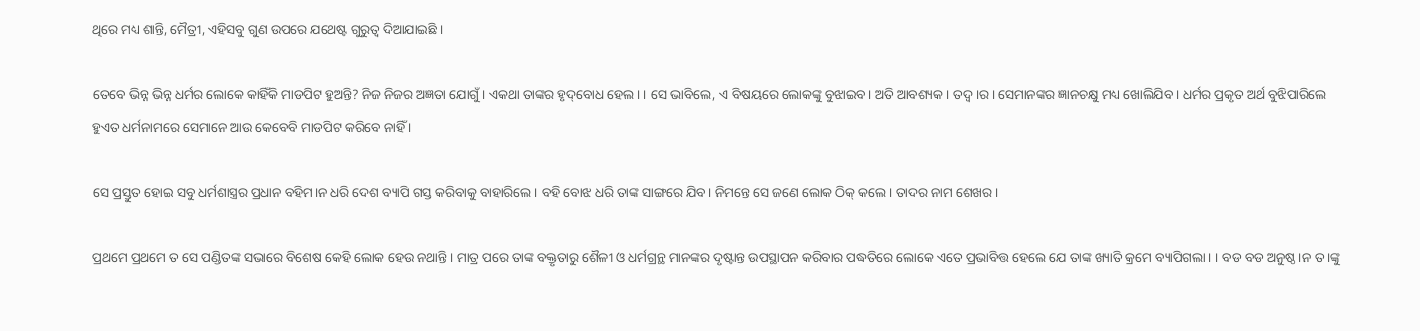ଥିରେ ମଧ୍ୟ ଶାନ୍ତି, ମୈତ୍ରୀ, ଏହିସବୁ ଗୁଣ ଉପରେ ଯଥେଷ୍ଟ ଗୁରୁତ୍ଵ ଦିଆଯାଇଛି ।

ତେବେ ଭିନ୍ନ ଭିନ୍ନ ଧର୍ମର ଲୋକେ କାହିଁକି ମାଡପିଟ ହୁଅନ୍ତି? ନିଜ ନିଜର ଅଜ୍ଞତା ଯୋଗୁଁ । ଏକଥା ତାଙ୍କର ହୃଦ୍‌ବୋଧ ହେଲ। । ସେ ଭାବିଲେ, ଏ ବିଷୟରେ ଲୋକଙ୍କୁ ବୁଝାଇବ। ଅତି ଆବଶ୍ୟକ । ତଦ୍ୱ।ର। ସେମାନଙ୍କର ଜ୍ଞାନଚକ୍ଷୁ ମଧ୍ୟ ଖୋଲିଯିବ । ଧର୍ମର ପ୍ରକୃତ ଅର୍ଥ ବୁଝିପାରିଲେ ହୁଏତ ଧର୍ମନାମରେ ସେମାନେ ଆଉ କେବେବି ମାଡପିଟ କରିବେ ନାହିଁ ।

ସେ ପ୍ରସ୍ତୁତ ହୋଇ ସବୁ ଧର୍ମଶାସ୍ତ୍ରର ପ୍ରଧାନ ବହିମ।ନ ଧରି ଦେଶ ବ୍ୟାପି ଗସ୍ତ କରିବାକୁ ବାହାରିଲେ । ବହି ବୋଝ ଧରି ତାଙ୍କ ସାଙ୍ଗରେ ଯିବ। ନିମନ୍ତେ ସେ ଜଣେ ଲୋକ ଠିକ୍ କଲେ । ତାଦର ନାମ ଶେଖର ।

ପ୍ରଥମେ ପ୍ରଥମେ ତ ସେ ପଣ୍ଡିତଙ୍କ ସଭାରେ ବିଶେଷ କେହି ଲୋକ ହେଉ ନଥାନ୍ତି । ମାତ୍ର ପରେ ତାଙ୍କ ବକ୍ତୃତାରୁ ଶୈଳୀ ଓ ଧର୍ମଗ୍ରନ୍ଥ ମାନଙ୍କର ଦୃଷ୍ଟାନ୍ତ ଉପସ୍ଥାପନ କରିବାର ପଦ୍ଧତିରେ ଲୋକେ ଏତେ ପ୍ରଭାବିତ୍ତ ହେଲେ ଯେ ତାଙ୍କ ଖ୍ୟାତି କ୍ରମେ ବ୍ୟାପିଗଲା। । ବଡ ବଡ ଅନୁଷ୍ଠ।ନ ତ।ଙ୍କୁ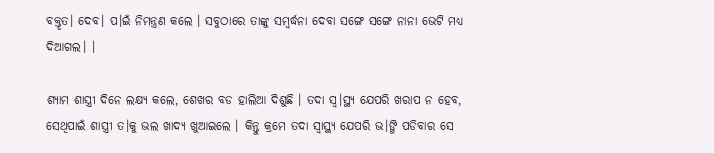ବକ୍ତୃତ। ଦେବ। ପ।ଇଁ ନିମନ୍ତ୍ରଣ କଲେ । ସବୁଠାରେ ତାଙ୍କୁ ସମ୍ବର୍ଦ୍ଧନା ଦେବା ସଙ୍ଗେ ସଙ୍ଗେ ନାନା ଭେଟି ମଧ୍ୟ ଦିଆଗଲ। ।

ଶ୍ୟାମ ଶାସ୍ତ୍ରୀ ଦିନେ ଲକ୍ଷ୍ୟ କଲେ, ଶେଖର ବଡ ହାଲିଆ ଦିଶୁଛି । ତଦା ସ୍ୱ।ସ୍ଥ୍ୟ ଯେପରି ଖରାପ ନ ହେବ, ସେଥିପାଇଁ ଶାସ୍ତ୍ରୀ ତ।କୁ ଭଲ ଖାଦ୍ୟ ଖୁଆଇଲେ । କିନ୍ତୁ କ୍ରମେ ତଦା ସ୍ଵାସ୍ଥ୍ୟ ଯେପରି ଭ।ଙ୍ଗି ପଡିବାର ସେ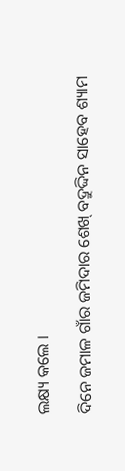ଲକ୍ଷ୍ୟ କଲେ ।

ଦିନେ ଜମାଳ ଗାଁର ଜମିଦାର ଶେଖ୍ ବଦ୍ରୁଦ୍ଦିନ ସାହେବ ଶ୍ୟାମ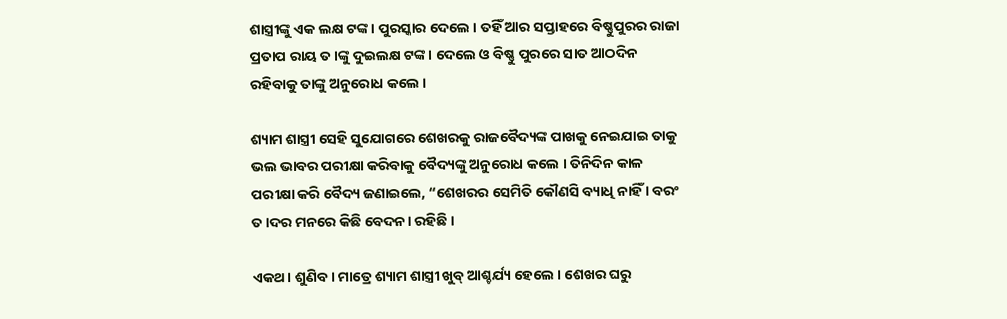ଶାସ୍ତ୍ରୀଙ୍କୁ ଏକ ଲକ୍ଷ ଟଙ୍କ। ପୁରସ୍କାର ଦେଲେ । ତହିଁ ଆର ସପ୍ତାହରେ ବିଷ୍ଣୁପୁରର ରାଜା ପ୍ରତାପ ରାୟ ତ।ଙ୍କୁ ଦୁଇଲକ୍ଷ ଟଙ୍କ। ଦେଲେ ଓ ବିଷ୍ଣୁ ପୁରରେ ସାତ ଆଠଦିନ ରହିବାକୁ ତାଙ୍କୁ ଅନୁରୋଧ କଲେ ।

ଶ୍ୟାମ ଶାସ୍ତ୍ରୀ ସେହି ସୁଯୋଗରେ ଶେଖରକୁ ରାଜବୈଦ୍ୟଙ୍କ ପାଖକୁ ନେଇଯାଇ ତାକୁ ଭଲ ଭାବର ପରୀକ୍ଷା କରିବାକୁ ବୈଦ୍ୟଙ୍କୁ ଅନୁରୋଧ କଲେ । ତିନିଦିନ କାଳ ପରୀକ୍ଷା କରି ବୈଦ୍ୟ ଜଣାଇଲେ, “ଶେଖରର ସେମିତି କୌଣସି ବ୍ୟାଧି ନାହିଁ । ବରଂ ତ।ଦର ମନରେ କିଛି ବେଦନ। ରହିଛି ।

ଏକଥ। ଶୁଣିବ। ମାତ୍ରେ ଶ୍ୟାମ ଶାସ୍ତ୍ରୀ ଖୁବ୍ ଆଶ୍ଚର୍ଯ୍ୟ ହେଲେ । ଶେଖର ଘରୁ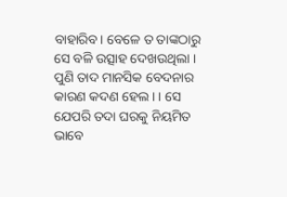ବାହାରିବ। ବେଳେ ତ ତାଙ୍କଠାରୁ ସେ ବଳି ଉତ୍ସାହ ଦେଖଉଥିଲା । ପୁଣି ତାଦ ମାନସିକ ବେଦନାର କାରଣ କଦଣ ହେଲ। । ସେ ଯେପରି ତଦା ଘରକୁ ନିୟମିତ ଭାବେ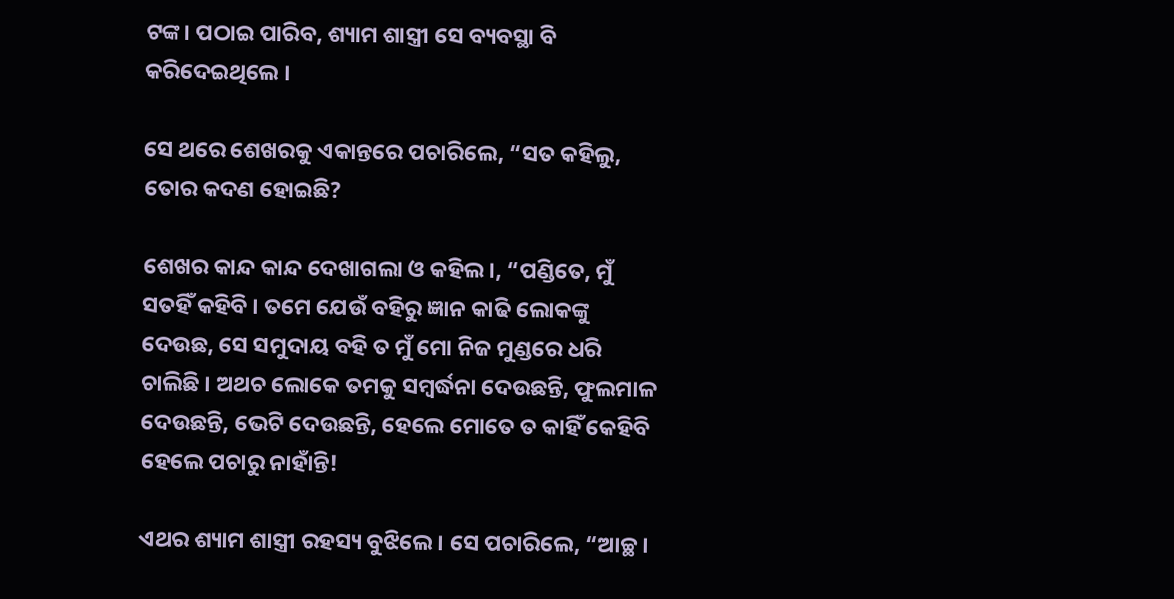ଟଙ୍କ। ପଠାଇ ପାରିବ, ଶ୍ୟାମ ଶାସ୍ତ୍ରୀ ସେ ବ୍ୟବସ୍ଥା ବି କରିଦେଇଥିଲେ ।

ସେ ଥରେ ଶେଖରକୁ ଏକାନ୍ତରେ ପଚାରିଲେ, “ସତ କହିଲୁ, ତୋର କଦଣ ହୋଇଛି?

ଶେଖର କାନ୍ଦ କାନ୍ଦ ଦେଖାଗଲା ଓ କହିଲ।, “ପଣ୍ଡିତେ, ମୁଁ ସତହିଁ କହିବି । ତମେ ଯେଉଁ ବହିରୁ ଜ୍ଞାନ କାଢି ଲୋକଙ୍କୁ ଦେଉଛ, ସେ ସମୁଦାୟ ବହି ତ ମୁଁ ମୋ ନିଜ ମୁଣ୍ଡରେ ଧରି ଚାଲିଛି । ଅଥଚ ଲୋକେ ତମକୁ ସମ୍ବର୍ଦ୍ଧନା ଦେଉଛନ୍ତି, ଫୁଲମାଳ ଦେଉଛନ୍ତି, ଭେଟି ଦେଉଛନ୍ତି, ହେଲେ ମୋତେ ତ କାହିଁ କେହିବି ହେଲେ ପଚାରୁ ନାହାଁନ୍ତି!

ଏଥର ଶ୍ୟାମ ଶାସ୍ତ୍ରୀ ରହସ୍ୟ ବୁଝିଲେ । ସେ ପଚାରିଲେ, “ଆଚ୍ଛ।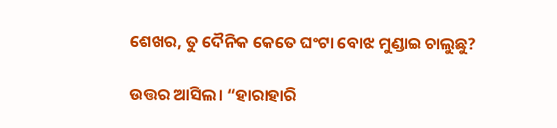ଶେଖର, ତୁ ଦୈନିକ କେତେ ଘଂଟା ବୋଝ ମୁଣ୍ଡାଇ ଚାଲୁଛୁ?

ଉତ୍ତର ଆସିଲ। “ହାରାହାରି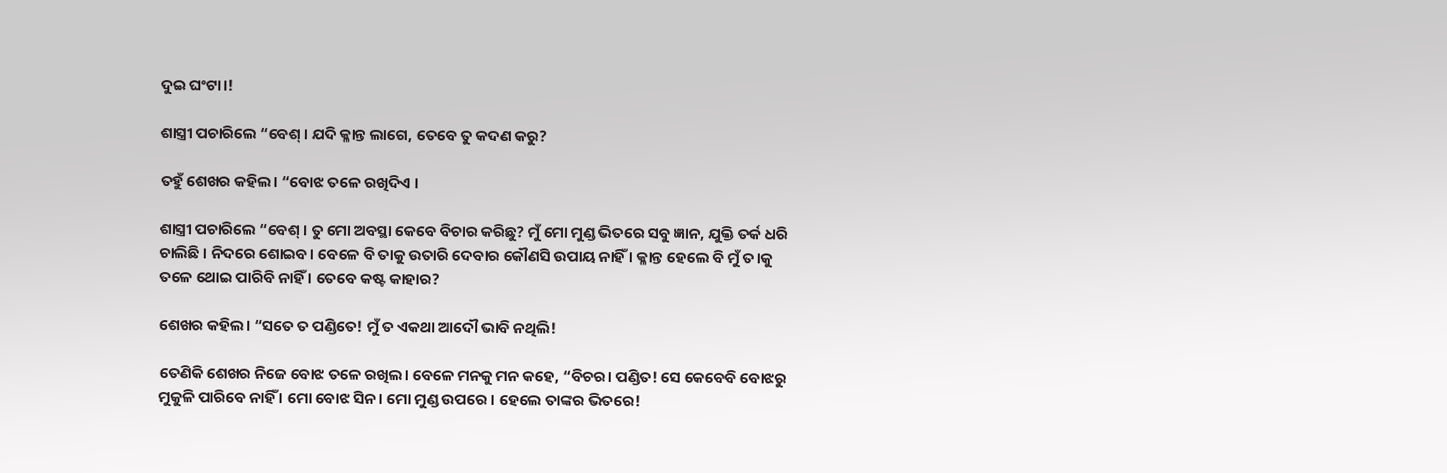ଦୁଇ ଘଂଟା।!

ଶାସ୍ତ୍ରୀ ପଚାରିଲେ “ବେଶ୍ । ଯଦି କ୍ଳାନ୍ତ ଲାଗେ, ତେବେ ତୁ କଦଣ କରୁ?

ତହୁଁ ଶେଖର କହିଲ। “ବୋଝ ତଳେ ରଖିଦିଏ ।

ଶାସ୍ତ୍ରୀ ପଚାରିଲେ “ବେଶ୍ । ତୁ ମୋ ଅବସ୍ଥା କେବେ ବିଚାର କରିଛୁ? ମୁଁ ମୋ ମୁଣ୍ଡ ଭିତରେ ସବୁ ଜ୍ଞାନ, ଯୁକ୍ତି ତର୍କ ଧରି ଚାଲିଛି । ନିଦରେ ଶୋଇବ। ବେଳେ ବି ତାକୁ ଉତାରି ଦେବାର କୌଣସି ଉପାୟ ନାହିଁ । କ୍ଳାନ୍ତ ହେଲେ ବି ମୁଁ ତ।କୁ ତଳେ ଥୋଇ ପାରିବି ନାହିଁ । ତେବେ କଷ୍ଟ କାହାର?

ଶେଖର କହିଲ। “ସତେ ତ ପଣ୍ଡିତେ! ମୁଁ ତ ଏକଥା ଆଦୌ ଭାବି ନଥିଲି!

ତେଣିକି ଶେଖର ନିଜେ ବୋଝ ତଳେ ରଖିଲ। ବେଳେ ମନକୁ ମନ କହେ, “ବିଚର। ପଣ୍ଡିତ! ସେ କେବେବି ବୋଝରୁ ମୁକୁଳି ପାରିବେ ନାହିଁ । ମୋ ବୋଝ ସିନ। ମୋ ମୁଣ୍ଡ ଉପରେ । ହେଲେ ତାଙ୍କର ଭିତରେ!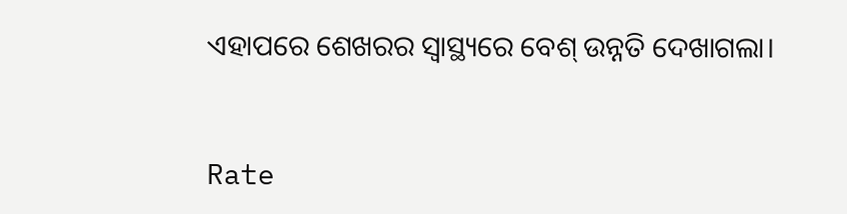ଏହାପରେ ଶେଖରର ସ୍ଵାସ୍ଥ୍ୟରେ ବେଶ୍ ଉନ୍ନତି ଦେଖାଗଲା।


Rate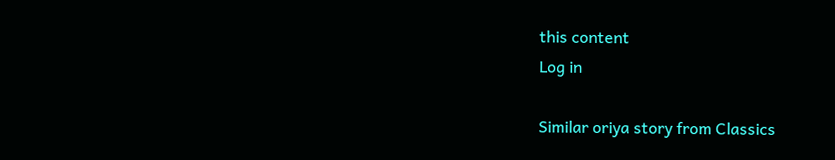this content
Log in

Similar oriya story from Classics